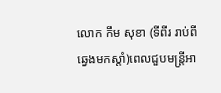លោក កឹម សុខា (ទីពីរ រាប់ពីឆ្វេងមកស្តាំ)ពេលជួបមន្ត្រីអា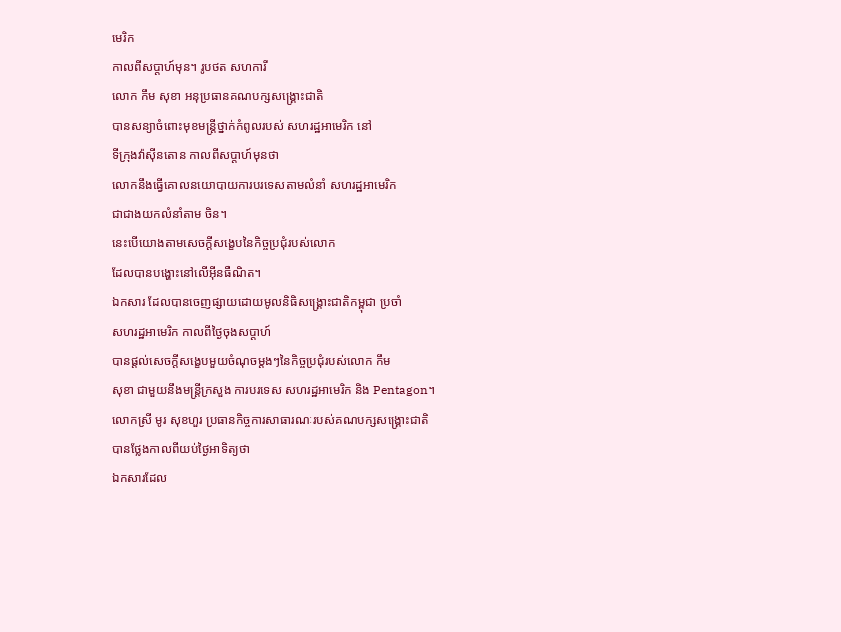មេរិក
កាលពីសប្តាហ៍មុន។ រូបថត សហការី
លោក កឹម សុខា អនុប្រធានគណបក្សសង្គ្រោះជាតិ
បានសន្យាចំពោះមុខមន្រ្តីថ្នាក់កំពូលរបស់ សហរដ្ឋអាមេរិក នៅ
ទីក្រុងវ៉ាស៊ីនតោន កាលពីសប្តាហ៍មុនថា
លោកនឹងធ្វើគោលនយោបាយការបរទេសតាមលំនាំ សហរដ្ឋអាមេរិក
ជាជាងយកលំនាំតាម ចិន។
នេះបើយោងតាមសេចក្តីសង្ខេបនៃកិច្ចប្រជុំរបស់លោក
ដែលបានបង្ហោះនៅលើអ៊ីនធឺណិត។
ឯកសារ ដែលបានចេញផ្សាយដោយមូលនិធិសង្គ្រោះជាតិកម្ពុជា ប្រចាំ
សហរដ្ឋអាមេរិក កាលពីថ្ងៃចុងសប្តាហ៍
បានផ្តល់សេចក្តីសង្ខេបមួយចំណុចម្តងៗនៃកិច្ចប្រជុំរបស់លោក កឹម
សុខា ជាមួយនឹងមន្រ្តីក្រសួង ការបរទេស សហរដ្ឋអាមេរិក និង Pentagon។
លោកស្រី មូរ សុខហួរ ប្រធានកិច្ចការសាធារណៈរបស់គណបក្សសង្គ្រោះជាតិ
បានថ្លែងកាលពីយប់ថ្ងៃអាទិត្យថា
ឯកសារដែល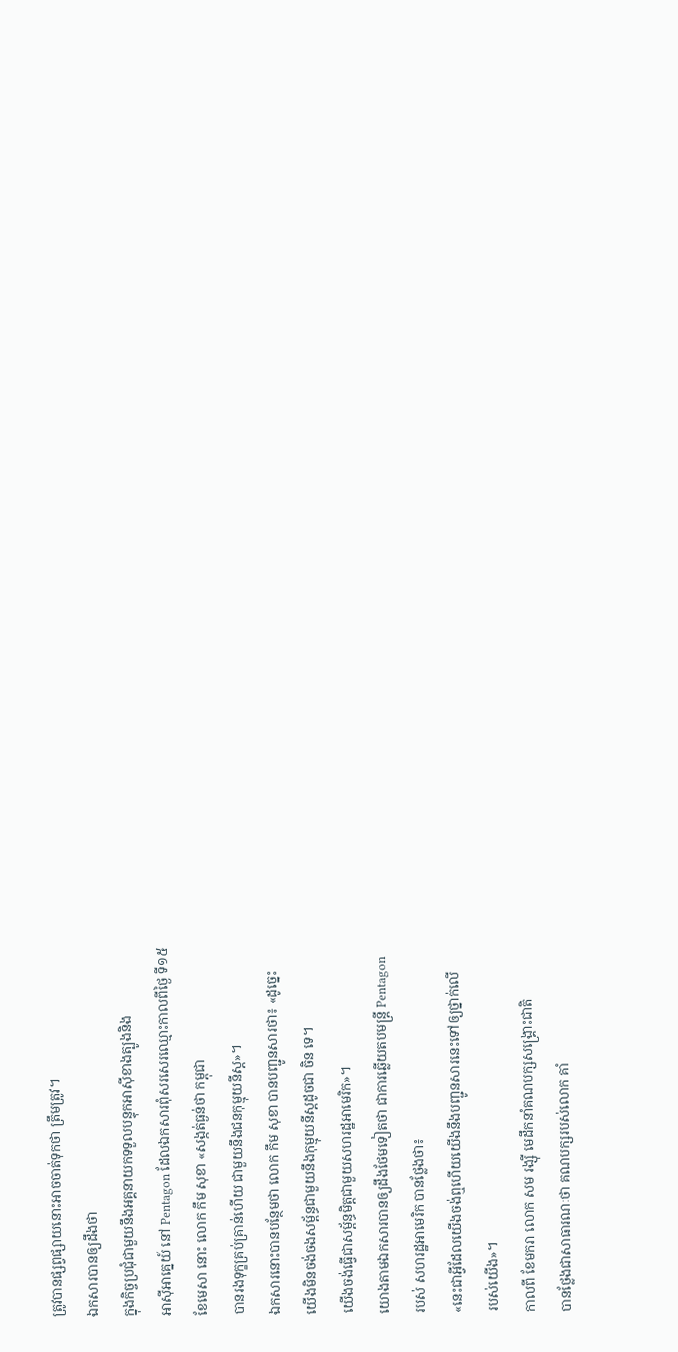ត្រូវបានផ្សព្វផ្សាយនោះអាចចាត់ទុកថា ត្រឹមត្រូវ។
ឯកសារបានឲ្យដឹងថា
ក្នុងកិច្ចប្រជុំជាមួយនឹងអគ្គនាយកទទួលបន្ទុកអាស៊ីខាងត្បូងនិង
អាស៊ីអាគ្នេយ៍ នៅ Pentagon ដែលឯកសារពុំសរសេរឈ្មោះកាលពីថ្ងៃ ទី១៥
ខែមេសា នោះ លោក កឹម សុខា «សង្កត់ធ្ងន់ថា កម្ពុជា
បានរងទុក្ខគ្រប់គ្រាន់ហើយ ជាមួយនឹងជនកុម្មុយនីស្ត»។
ឯកសារនោះបានបន្ថែមថា លោក កឹម សុខា បានបញ្ជូនសារថា៖ «ដូច្នេះ
យើងមិនចង់ចងសម្ព័ន្ធជាមួយនឹងកុម្មុយនីស្តដូចជា ចិន ទេ។
យើងចង់ធ្វើជាសម្ព័ន្ធមិត្តជាមួយសហរដ្ឋអាមេរិក»។
យោងតាមឯកសារបានឲ្យដឹងថែមទៀតថា ជាការឆ្លើយតបមន្រ្តី Pentagon
របស់ សហរដ្ឋអាមេរិក បានថ្លែងថា៖
«នេះជាអ្វីដែលយើងចង់ឮហើយយើងនឹងបញ្ជូនសារនេះទៅឲ្យថ្នាក់លើ
របស់យើង»។
កាលពី ខែមករា លោក សម រង្ស៊ី មេដឹកនាំគណបក្សសង្គ្រោះជាតិ
បានថ្លែងជាសាធារណៈថា គណបក្សរបស់លោក គាំ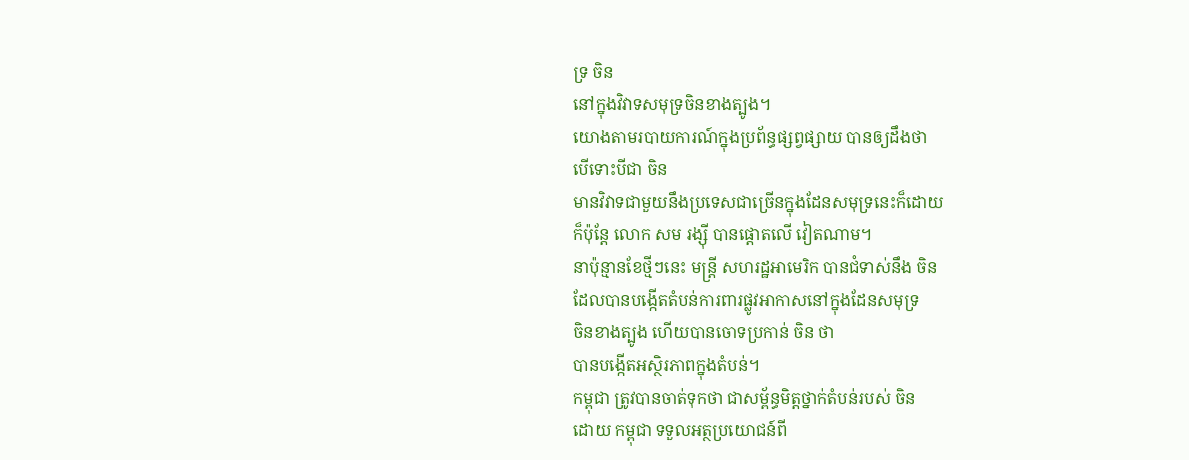ទ្រ ចិន
នៅក្នុងវិវាទសមុទ្រចិនខាងត្បូង។
យោងតាមរបាយការណ៍ក្នុងប្រព័ន្ធផ្សព្វផ្សាយ បានឲ្យដឹងថា
បើទោះបីជា ចិន
មានវិវាទជាមួយនឹងប្រទេសជាច្រើនក្នុងដែនសមុទ្រនេះក៏ដោយ
ក៏ប៉ុន្តែ លោក សម រង្ស៊ី បានផ្តោតលើ វៀតណាម។
នាប៉ុន្មានខែថ្មីៗនេះ មន្រ្តី សហរដ្ឋអាមេរិក បានជំទាស់នឹង ចិន
ដែលបានបង្កើតតំបន់ការពារផ្លូវអាកាសនៅក្នុងដែនសមុទ្រ
ចិនខាងត្បូង ហើយបានចោទប្រកាន់ ចិន ថា
បានបង្កើតអស្ថិរភាពក្នុងតំបន់។
កម្ពុជា ត្រូវបានចាត់ទុកថា ជាសម្ព័ន្ធមិត្តថ្នាក់តំបន់របស់ ចិន
ដោយ កម្ពុជា ទទួលអត្ថប្រយោជន៍ពី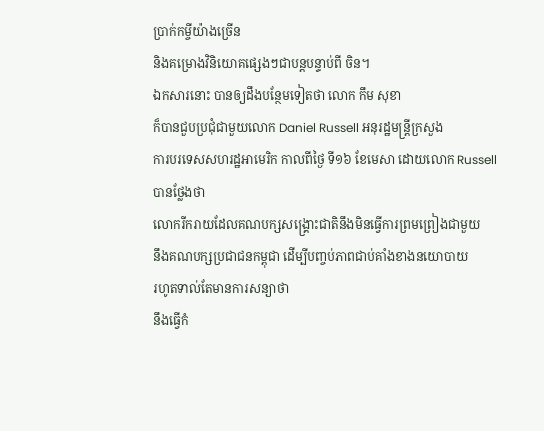ប្រាក់កម្ចីយ៉ាងច្រើន
និងគម្រោងវិនិយោគផ្សេងៗជាបន្តបន្ទាប់ពី ចិន។
ឯកសារនោះ បានឲ្យដឹងបន្ថែមទៀតថា លោក កឹម សុខា
ក៏បានជួបប្រជុំជាមួយលោក Daniel Russell អនុរដ្ឋមន្រ្តីក្រសួង
ការបរទេសសហរដ្ឋអាមេរិក កាលពីថ្ងៃ ទី១៦ ខែមេសា ដោយលោក Russell
បានថ្លែងថា
លោករីករាយដែលគណបក្សសង្គ្រោះជាតិនឹងមិនធ្វើការព្រមព្រៀងជាមួយ
នឹងគណបក្សប្រជាជនកម្ពុជា ដើម្បីបញ្ចប់ភាពជាប់គាំងខាងនយោបាយ
រហូតទាល់តែមានការសន្យាថា
នឹងធ្វើកំ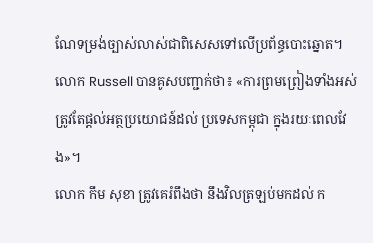ណែទម្រង់ច្បាស់លាស់ជាពិសេសទៅលើប្រព័ន្ធបោះឆ្នោត។
លោក Russell បានគូសបញ្ជាក់ថា៖ «ការព្រមព្រៀងទាំងអស់ត្រូវតែផ្តល់អត្ថប្រយោជន៍ដល់ ប្រទេសកម្ពុជា ក្នុងរយៈពេលវែង»។
លោក កឹម សុខា ត្រូវគេរំពឹងថា នឹងវិលត្រឡប់មកដល់ ក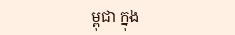ម្ពុជា ក្នុង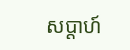សប្តាហ៍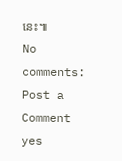នេះ៕
No comments:
Post a Comment
yes